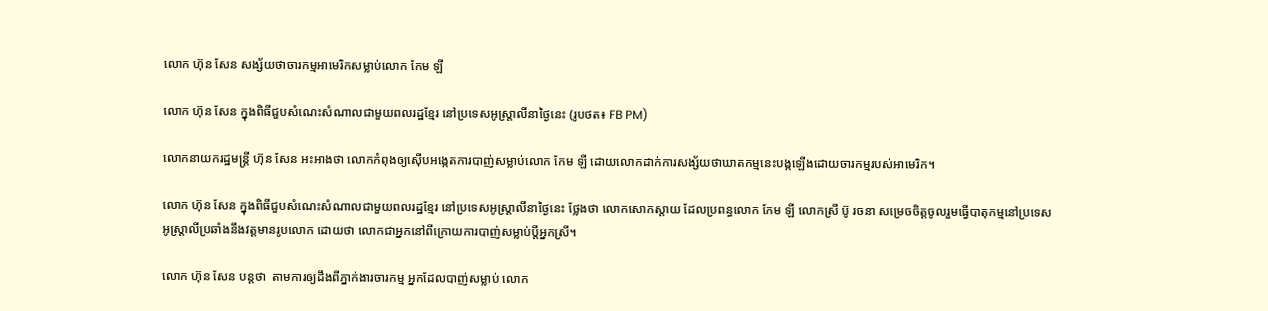លោក ហ៊ុន សែន សង្ស័យថាចារកម្មអាមេរិកសម្លាប់លោក កែម ឡី

លោក ហ៊ុន សែន ក្នុងពិធីជួបសំណេះសំណាលជាមួយពលរដ្ឋខ្មែរ នៅប្រទេសអូស្ត្រាលីនាថ្ងៃនេះ (រូបថត៖ FB PM)

លោកនាយករដ្ឋមន្ត្រី ហ៊ុន សែន អះអាងថា លោកកំពុងឲ្យស៊ើបអង្កេតការបាញ់សម្លាប់លោក កែម ឡី ដោយលោកដាក់ការសង្ស័យថាឃាតកម្មនេះបង្កឡើងដោយចារកម្មរបស់អាមេរិក។

លោក ហ៊ុន សែន ក្នុងពិធីជួបសំណេះសំណាលជាមួយពលរដ្ឋខ្មែរ នៅប្រទេសអូស្ត្រាលីនាថ្ងៃនេះ ថ្លែងថា លោកសោកស្តាយ ដែលប្រពន្ធលោក កែម ឡី លោកស្រី ប៊ូ រចនា សម្រេចចិត្តចូលរួមធ្វើបាតុកម្មនៅប្រទេសអូស្តា្រលីប្រឆាំងនឹងវត្តមានរូបលោក ដោយថា លោកជាអ្នកនៅពីក្រោយការបាញ់សម្លាប់ប្តីអ្នកស្រី។

លោក ហ៊ុន សែន បន្តថា  តាមការឲ្យដឹងពីភ្នាក់ងារចារកម្ម អ្នកដែលបាញ់សម្លាប់ លោក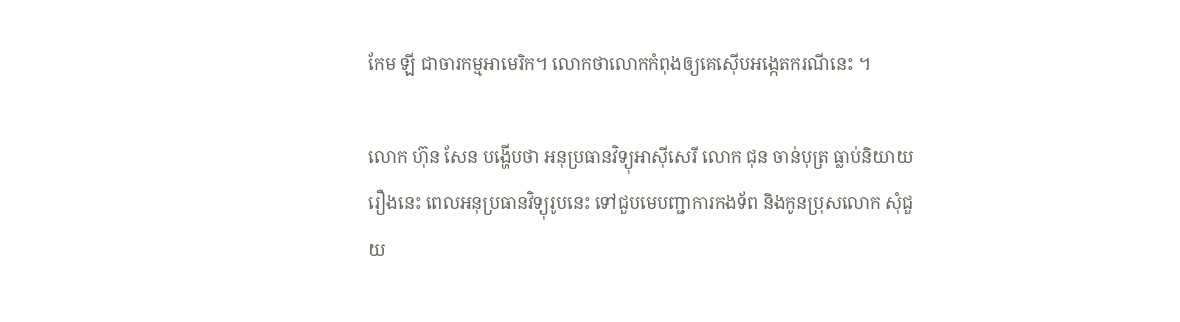កែម ឡី ជាចារកម្មអាមេរិក។ លោកថាលោកកំពុងឲ្យគេស៊ើបអង្កេតករណីនេះ ។

លោក ហ៊ុន សែន បង្ហើបថា អនុប្រធានវិទ្យុអាស៊ីសេរី លោក ជុន ចាន់បុត្រ ធ្លាប់និយាយរឿងនេះ ពេលអនុប្រធានវិទ្យុរូបនេះ ទៅជួបមេបញ្ជាការកងទ័ព និងកូនប្រុសលោក សុំជួយ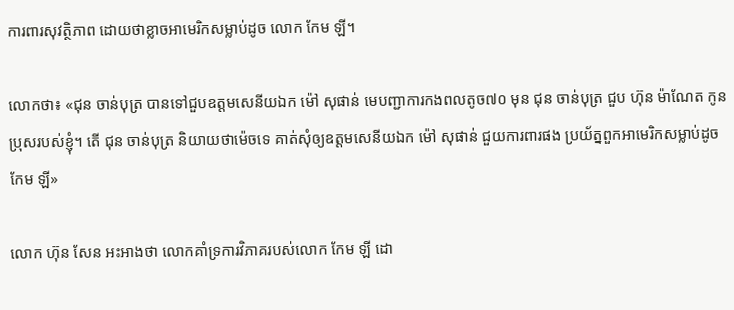ការពារសុវត្ថិភាព ដោយថាខ្លាចអាមេរិកសម្លាប់ដូច លោក កែម ឡី។

លោកថា៖ «ជុន ចាន់បុត្រ បានទៅជួបឧត្តមសេនីយឯក ម៉ៅ សុផាន់ មេបញ្ជាការកងពលតូច៧០ មុន ជុន ចាន់បុត្រ ជួប ហ៊ុន ម៉ាណែត កូនប្រុសរបស់ខ្ញុំ។ តើ ជុន ចាន់បុត្រ និយាយថាម៉េចទេ គាត់សុំឲ្យឧត្តមសេនីយឯក ម៉ៅ សុផាន់ ជួយការពារផង ប្រយ័ត្នពួកអាមេរិកសម្លាប់ដូច កែម ឡី»

លោក ហ៊ុន សែន អះអាងថា លោកគាំទ្រការវិភាគរបស់លោក កែម ឡី ដោ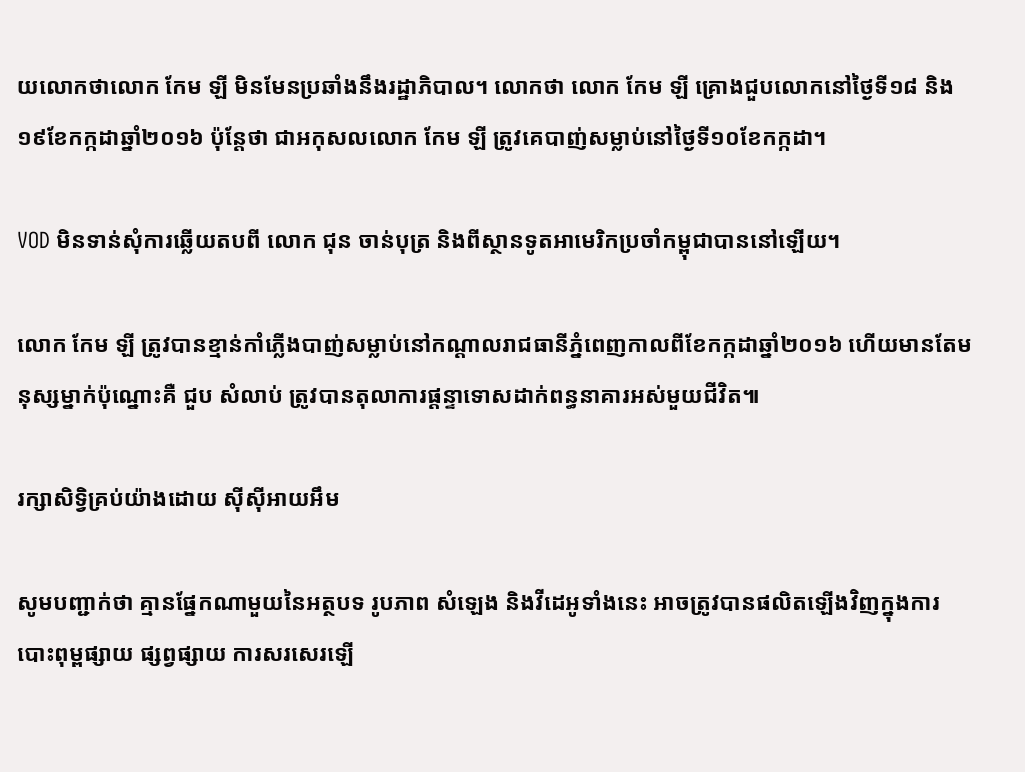យលោកថាលោក កែម ឡី មិនមែនប្រឆាំងនឹងរដ្ឋាភិបាល។ លោកថា លោក កែម ឡី គ្រោងជួបលោកនៅថ្ងៃទី១៨ និង១៩ខែកក្កដាឆ្នាំ២០១៦ ប៉ុន្តែថា ជាអកុសលលោក កែម ឡី ត្រូវគេបាញ់សម្លាប់នៅថ្ងៃទី១០ខែកក្កដា។

VOD មិនទាន់សុំការឆ្លើយតបពី លោក ជុន ចាន់បុត្រ និងពីស្ថានទូតអាមេរិកប្រចាំកម្ពុជាបាននៅឡើយ។

លោក កែម ឡី ត្រូវបានខ្មាន់កាំភ្លើងបាញ់សម្លាប់នៅកណ្តាលរាជធានីភ្នំពេញកាលពីខែកក្កដាឆ្នាំ២០១៦ ហើយមានតែមនុស្សម្នាក់ប៉ុណ្នោះគឺ ជួប សំលាប់ ត្រូវបានតុលាការផ្តន្ទាទោសដាក់ពន្ធនាគារអស់មួយជីវិត៕

រក្សាសិទ្វិគ្រប់យ៉ាងដោយ ស៊ីស៊ីអាយអឹម

សូមបញ្ជាក់ថា គ្មានផ្នែកណាមួយនៃអត្ថបទ រូបភាព សំឡេង និងវីដេអូទាំងនេះ អាចត្រូវបានផលិតឡើងវិញក្នុងការបោះពុម្ពផ្សាយ ផ្សព្វផ្សាយ ការសរសេរឡើ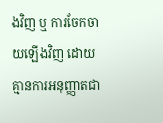ងវិញ ឬ ការចែកចាយឡើងវិញ ដោយគ្មានការអនុញ្ញាតជា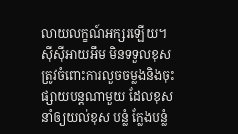លាយលក្ខណ៍អក្សរឡើយ។
ស៊ីស៊ីអាយអឹម មិនទទួលខុសត្រូវចំពោះការលួចចម្លងនិងចុះផ្សាយបន្តណាមួយ ដែលខុស នាំឲ្យយល់ខុស បន្លំ ក្លែងបន្លំ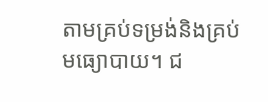តាមគ្រប់ទម្រង់និងគ្រប់មធ្យោបាយ។ ជ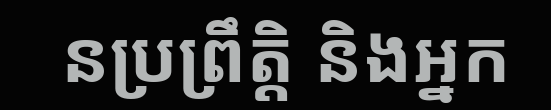នប្រព្រឹត្តិ និងអ្នក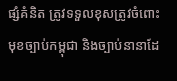ផ្សំគំនិត ត្រូវទទួលខុសត្រូវចំពោះមុខច្បាប់កម្ពុជា និងច្បាប់នានាដែ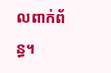លពាក់ព័ន្ធ។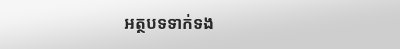អត្ថបទទាក់ទង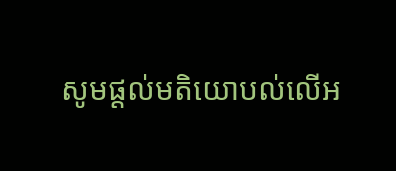សូមផ្ដល់មតិយោបល់លើអ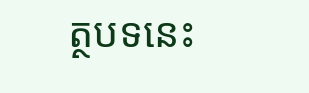ត្ថបទនេះ